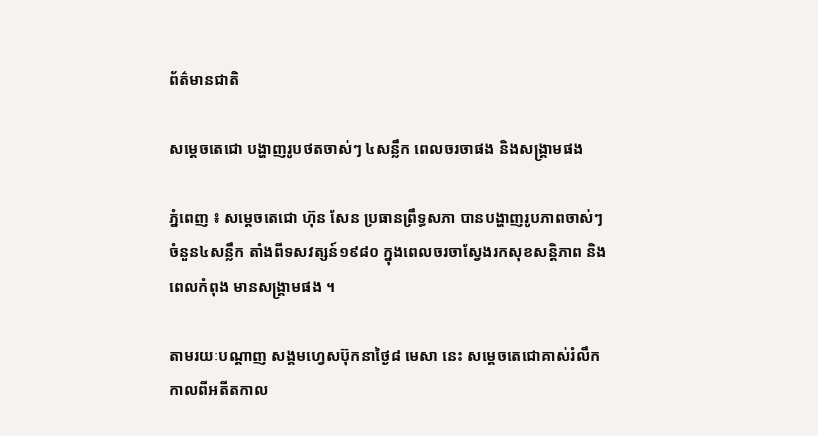ព័ត៌មានជាតិ

សម្តេចតេជោ បង្ហាញរូបថតចាស់ៗ ៤សន្លឹក ពេលចរចាផង និងសង្គ្រាមផង

ភ្នំពេញ ៖ សម្តេចតេជោ ហ៊ុន សែន ប្រធានព្រឹទ្ធសភា បានបង្ហាញរូបភាពចាស់ៗ ចំនួន៤សន្លឹក តាំងពីទសវត្សន៍១៩៨០ ក្នុងពេលចរចាស្វែងរកសុខសន្តិភាព និងពេលកំពុង មានសង្គ្រាមផង ។

តាមរយៈបណ្តាញ សង្គមហ្វេសប៊ុកនាថ្ងៃ៨ មេសា នេះ សម្តេចតេជោគាស់រំលឹក កាលពីអតីតកាល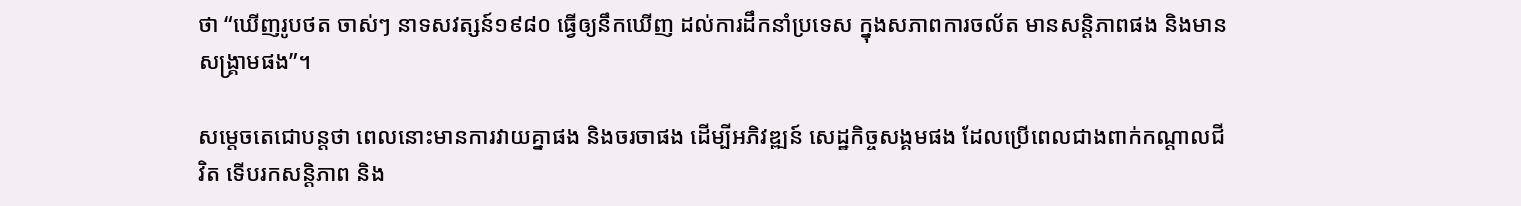ថា “ឃើញរូបថត ចាស់ៗ នាទសវត្សន៍១៩៨០ ធ្វើឲ្យនឹកឃើញ ដល់ការដឹកនាំប្រទេស ក្នុងសភាពការចល័ត មានសន្តិភាពផង និងមានសង្រ្គាមផង”។

សម្តេចតេជោបន្តថា ពេលនោះមានការវាយគ្នាផង និងចរចាផង ដើម្បីអភិវឌ្ឍន៍ សេដ្ឋកិច្ចសង្គមផង ដែលប្រើពេលជាងពាក់កណ្តាលជីវិត ទើបរកសន្តិភាព និង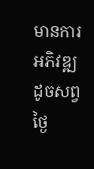មានការអភិវឌ្ឍ ដូចសព្វថ្ងៃ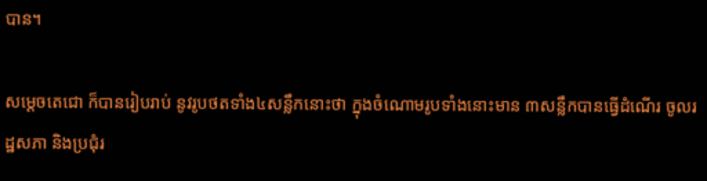បាន។

សម្តេចតេជោ ក៏បានរៀបរាប់ នូវរូបថតទាំង៤សន្លឹកនោះថា ក្នុងចំណោមរូបទាំងនោះមាន ៣សន្លឹកបានធ្វើដំណើរ ចូលរដ្ឋសភា និងប្រជុំរ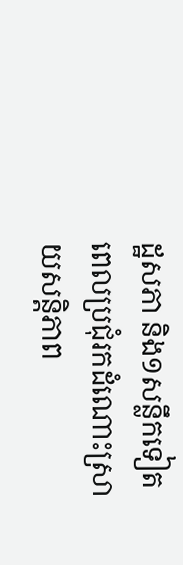ដ្ឋសភា និង១សន្លឹកទៀត ពេលប្រជុំរកដំណោះស្រាយសន្តិភាព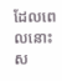ដែលពេលនោះស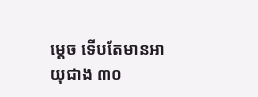ម្តេច ទើបតែមានអាយុជាង ៣០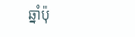ឆ្នាំប៉ុ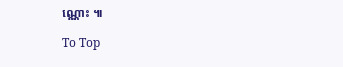ណ្ណោះ ៕

To Top